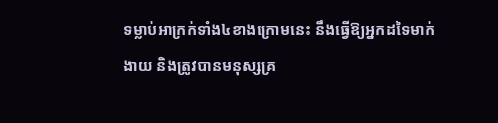ទម្លាប់អាក្រក់ទាំង៤ខាងក្រោមនេះ នឹងធ្វើឱ្យអ្នកដទៃមាក់ងាយ និងត្រូវបានមនុស្សគ្រ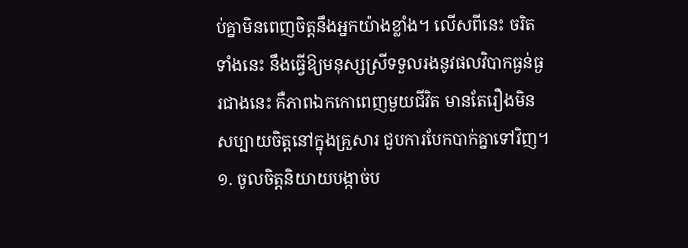ប់គ្នាមិនពេញចិត្តនឹងអ្នកយ៉ាងខ្លាំង។ លើសពីនេះ ចរិតទាំងនេះ នឹងធ្វើឱ្យមនុស្សស្រីទទួលរងនូវផលវិបាកធ្ងន់ធ្ងរជាងនេះ គឺភាពឯកកោពេញមួយជីវិត មានតែរឿងមិនសប្បាយចិត្តនៅក្នុងគ្រួសារ ជួបការបែកបាក់គ្នាទៅវិញ។
១. ចូលចិត្តនិយាយបង្កាច់ប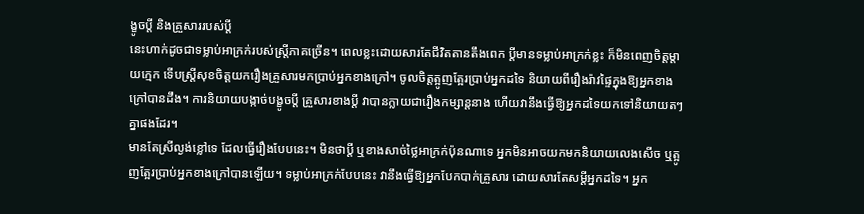ង្ខូចប្តី និងគ្រួសាររបស់ប្តី
នេះហាក់ដូចជាទម្លាប់អាក្រក់របស់ស្ត្រីភាគច្រើន។ ពេលខ្លះដោយសារតែជីវិតតានតឹងពេក ប្តីមានទម្លាប់អាក្រក់ខ្លះ ក៏មិនពេញចិត្តម្តាយក្មេក ទើបស្ត្រីសុខចិត្តយករឿងគ្រួសារមកប្រាប់អ្នកខាងក្រៅ។ ចូលចិត្តត្អូញត្អែរប្រាប់អ្នកដទៃ និយាយពីរឿងរ៉ាវផ្ទៃក្នុងឱ្យអ្នកខាងក្រៅបានដឹង។ ការនិយាយបង្កាច់បង្ខូចប្តី គ្រួសារខាងប្តី វាបានក្លាយជារឿងកម្សាន្តនាង ហើយវានឹងធ្វើឱ្យអ្នកដទៃយកទៅនិយាយតៗគ្នាផងដែរ។
មានតែស្រីល្ងង់ខ្លៅទេ ដែលធ្វើរឿងបែបនេះ។ មិនថាប្តី ឬខាងសាច់ថ្លៃអាក្រក់ប៉ុនណាទេ អ្នកមិនអាចយកមកនិយាយលេងសើច ឬត្អូញត្អែរប្រាប់អ្នកខាងក្រៅបានឡើយ។ ទម្លាប់អាក្រក់បែបនេះ វានឹងធ្វើឱ្យអ្នកបែកបាក់គ្រួសារ ដោយសារតែសម្ដីអ្នកដទៃ។ អ្នក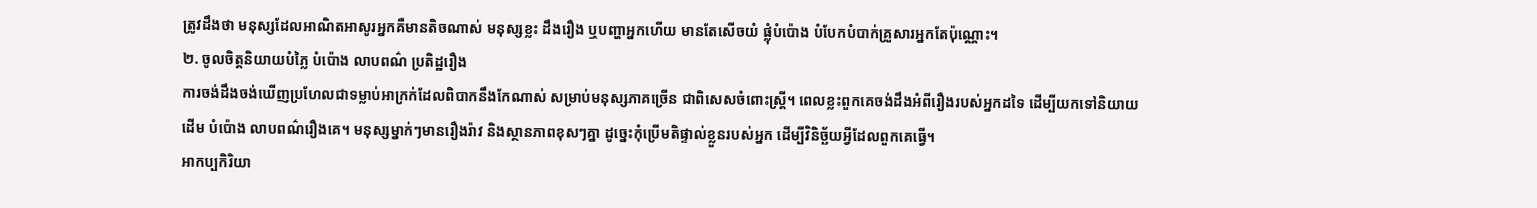ត្រូវដឹងថា មនុស្សដែលអាណិតអាសូរអ្នកគឺមានតិចណាស់ មនុស្សខ្លះ ដឹងរឿង ឬបញ្ហាអ្នកហើយ មានតែសើចយំ ផ្លុំបំប៉ោង បំបែកបំបាក់គ្រួសារអ្នកតែប៉ុណ្ណោះ។
២. ចូលចិត្តនិយាយបំភ្លៃ បំប៉ោង លាបពណ៌ ប្រតិដ្ឋរឿង
ការចង់ដឹងចង់ឃើញប្រហែលជាទម្លាប់អាក្រក់ដែលពិបាកនឹងកែណាស់ សម្រាប់មនុស្សភាគច្រើន ជាពិសេសចំពោះស្ត្រី។ ពេលខ្លះពួកគេចង់ដឹងអំពីរឿងរបស់អ្នកដទៃ ដើម្បីយកទៅនិយាយដើម បំប៉ោង លាបពណ៌រឿងគេ។ មនុស្សម្នាក់ៗមានរឿងរ៉ាវ និងស្ថានភាពខុសៗគ្នា ដូច្នេះកុំប្រើមតិផ្ទាល់ខ្លួនរបស់អ្នក ដើម្បីវិនិច្ឆ័យអ្វីដែលពួកគេធ្វើ។
អាកប្បកិរិយា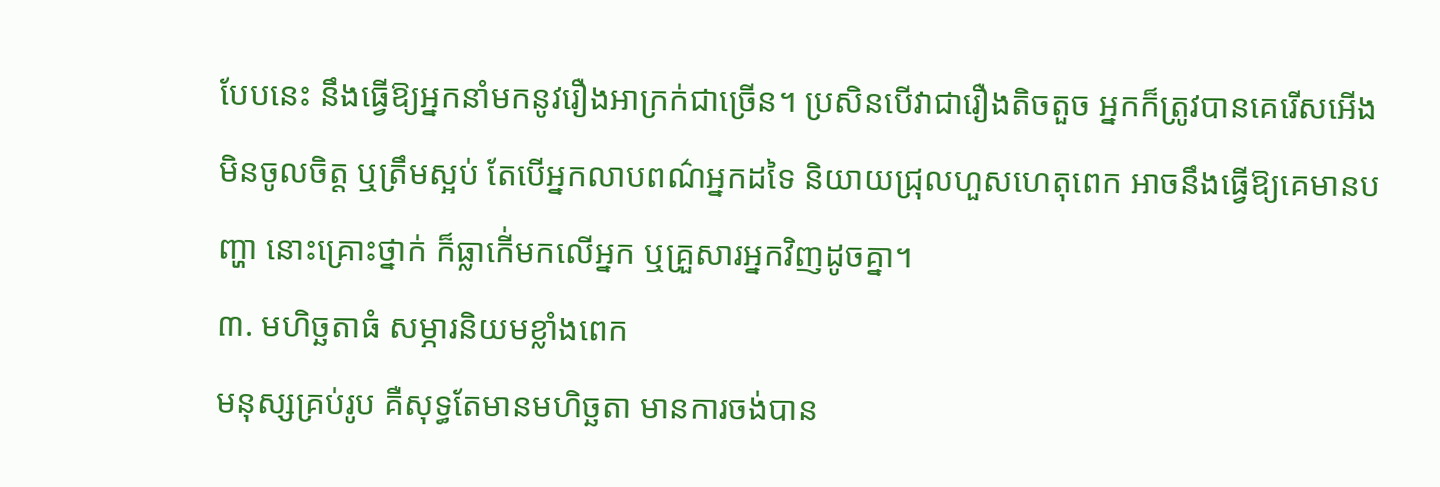បែបនេះ នឹងធ្វើឱ្យអ្នកនាំមកនូវរឿងអាក្រក់ជាច្រើន។ ប្រសិនបើវាជារឿងតិចតួច អ្នកក៏ត្រូវបានគេរើសអើង មិនចូលចិត្ត ឬត្រឹមស្អប់ តែបើអ្នកលាបពណ៌អ្នកដទៃ និយាយជ្រុលហួសហេតុពេក អាចនឹងធ្វើឱ្យគេមានបញ្ហា នោះគ្រោះថ្នាក់ ក៏ធ្លាកើ់មកលើអ្នក ឬគ្រួសារអ្នកវិញដូចគ្នា។
៣. មហិច្ឆតាធំ សម្ភារនិយមខ្លាំងពេក
មនុស្សគ្រប់រូប គឺសុទ្ធតែមានមហិច្ឆតា មានការចង់បាន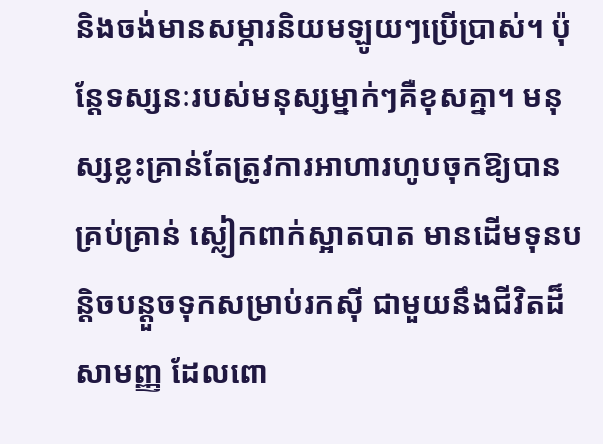និងចង់មានសម្ភារនិយមឡូយៗប្រើប្រាស់។ ប៉ុន្តែទស្សនៈរបស់មនុស្សម្នាក់ៗគឺខុសគ្នា។ មនុស្សខ្លះគ្រាន់តែត្រូវការអាហារហូបចុកឱ្យបានគ្រប់គ្រាន់ ស្លៀកពាក់ស្អាតបាត មានដើមទុនបន្តិចបន្តួចទុកសម្រាប់រកស៊ី ជាមួយនឹងជីវិតដ៏សាមញ្ញ ដែលពោ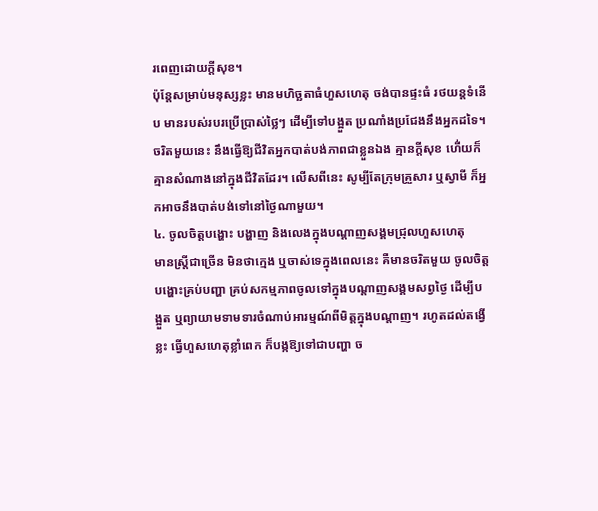រពេញដោយក្ដីសុខ។
ប៉ុន្តែសម្រាប់មនុស្សខ្លះ មានមហិច្ឆតាធំហួសហេតុ ចង់បានផ្ទះធំ រថយន្តទំនើប មានរបស់របរប្រើប្រាស់ថ្លៃៗ ដើម្បីទៅបង្អួត ប្រណាំងប្រជែងនឹងអ្នកដទៃ។ ចរិតមួយនេះ នឹងធ្វើឱ្យជីវិតអ្នកបាត់បង់ភាពជាខ្លួនឯង គ្មានក្ដីសុខ ហើ់យក៏គ្មានសំណាងនៅក្នុងជីវិតដែរ។ លើសពីនេះ សូម្បីតែក្រុមគ្រួសារ ឬស្វាមី ក៏អ្នកអាចនឹងបាត់បង់ទៅនៅថ្ងៃណាមួយ។
៤. ចូលចិត្តបង្ហោះ បង្ហាញ និងលេងក្នុងបណ្ដាញសង្គមជ្រុលហួសហេតុ
មានស្ត្រីជាច្រើន មិនថាក្មេង ឬចាស់ទេក្នុងពេលនេះ គឺមានចរិតមួយ ចូលចិត្តបង្ហោះគ្រប់បញ្ហា គ្រប់សកម្មភាពចូលទៅក្នុងបណ្ដាញសង្គមសព្វថ្ងៃ ដើម្បីបង្អួត ឬព្យាយាមទាមទារចំណាប់អារម្មណ៍ពីមិត្តក្នុងបណ្ដាញ។ រហូតដល់តង្វើខ្លះ ធ្វើហួសហេតុខ្លាំពេក ក៏បង្កឱ្យទៅជាបញ្ហា ច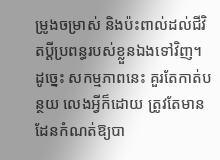ម្រូងចម្រាស់ និងប៉ះពាល់ដល់ជីវិតប្ដីប្រពន្ធរបស់ខ្លួនឯងទៅវិញ។ ដូច្នេះ សកម្មភាពនេះ គួរតែកាត់បន្ថយ លេងអ្វីក៏ដោយ ត្រូវតែមានដែនកំណត់ឱ្យបា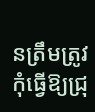នត្រឹមត្រូវ កុំធ្វើឱ្យជ្រុ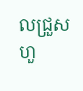លជ្រួស ហួ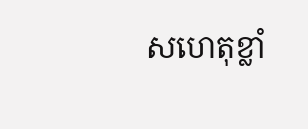សហេតុខ្លាំ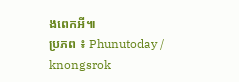ងពេកអី៕
ប្រភព ៖ Phunutoday / knongsrok